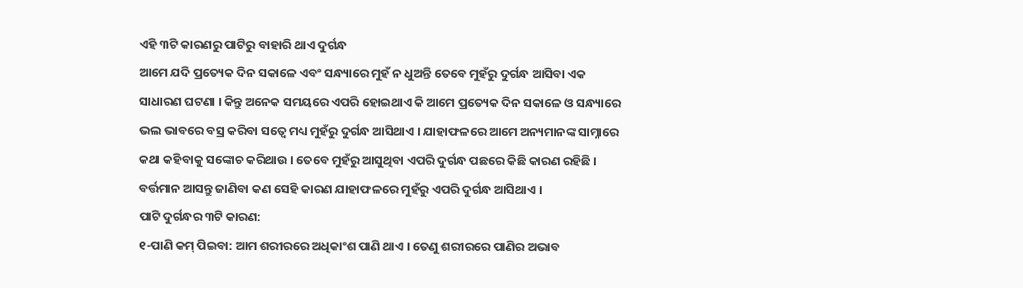ଏହି ୩ଟି କାରଣରୁ ପାଟିରୁ ବାହାରି ଥାଏ ଦୁର୍ଗନ୍ଧ
ଆମେ ଯଦି ପ୍ରତ୍ୟେକ ଦିନ ସକାଳେ ଏବଂ ସନ୍ଧ୍ୟାରେ ମୁହଁ ନ ଧୁଅନ୍ତି ତେବେ ମୁହଁରୁ ଦୁର୍ଗନ୍ଧ ଆସିବା ଏକ ସାଧାରଣ ଘଟଣା । କିନ୍ତୁ ଅନେକ ସମୟରେ ଏପରି ହୋଇଥାଏ କି ଆମେ ପ୍ରତ୍ୟେକ ଦିନ ସକାଳେ ଓ ସନ୍ଧ୍ୟାରେ ଭଲ ଭାବରେ ବସ୍ର କରିବା ସତ୍ୱେ ମଧ୍ୟ ମୁହଁରୁ ଦୁର୍ଗନ୍ଧ ଆସିଥାଏ । ଯାହାଫଳରେ ଆମେ ଅନ୍ୟମାନଙ୍କ ସାମ୍ନାରେ କଥା କହିବାକୁ ସଙ୍କୋଚ କରିଥାଉ । ତେବେ ମୁହଁରୁ ଆସୁଥିବା ଏପରି ଦୁର୍ଗନ୍ଧ ପଛରେ କିଛି କାରଣ ରହିଛି । ବର୍ତ୍ତମାନ ଆସନ୍ତୁ ଜାଣିବା କଣ ସେହି କାରଣ ଯାହାଫଳରେ ମୁହଁରୁ ଏପରି ଦୁର୍ଗନ୍ଧ ଆସିଥାଏ ।
ପାଟି ଦୁର୍ଗନ୍ଧର ୩ଟି କାରଣ:
୧-ପାଣି କମ୍ ପିଇବା: ଆମ ଶରୀରରେ ଅଧିକାଂଶ ପାଣି ଥାଏ । ତେଣୁ ଶରୀରରେ ପାଣିର ଅଭାବ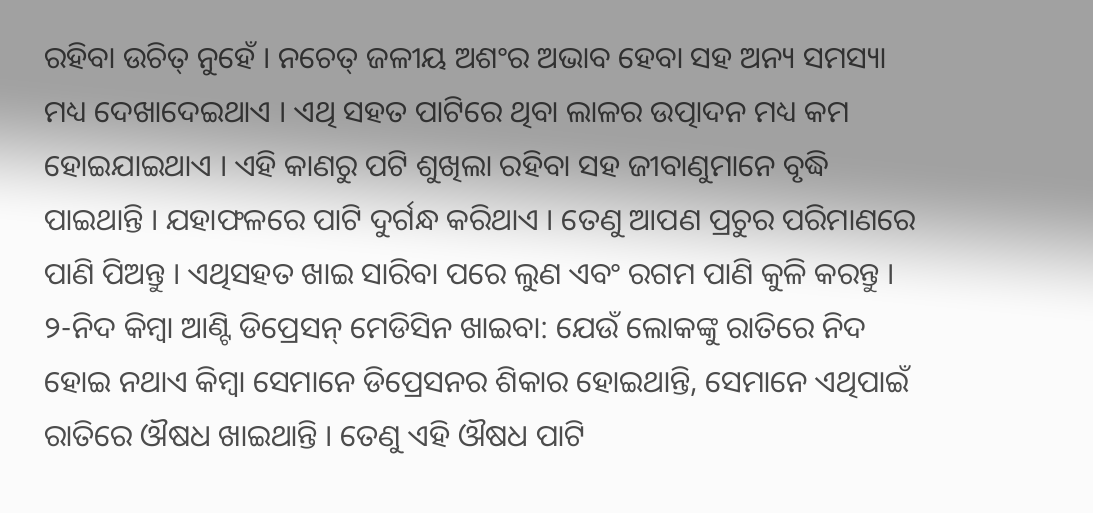ରହିବା ଉଚିତ୍ ନୁହେଁ । ନଚେତ୍ ଜଳୀୟ ଅଶଂର ଅଭାବ ହେବା ସହ ଅନ୍ୟ ସମସ୍ୟା ମଧ୍ୟ ଦେଖାଦେଇଥାଏ । ଏଥି ସହତ ପାଟିରେ ଥିବା ଲାଳର ଉତ୍ପାଦନ ମଧ୍ୟ କମ ହୋଇଯାଇଥାଏ । ଏହି କାଣରୁ ପଟି ଶୁଖିଲା ରହିବା ସହ ଜୀବାଣୁମାନେ ବୃଦ୍ଧି ପାଇଥାନ୍ତି । ଯହାଫଳରେ ପାଟି ଦୁର୍ଗନ୍ଧ କରିଥାଏ । ତେଣୁ ଆପଣ ପ୍ରଚୁର ପରିମାଣରେ ପାଣି ପିଅନ୍ତୁ । ଏଥିସହତ ଖାଇ ସାରିବା ପରେ ଲୁଣ ଏବଂ ରଗମ ପାଣି କୁଳି କରନ୍ତୁ ।
୨-ନିଦ କିମ୍ବା ଆଣ୍ଟି ଡିପ୍ରେସନ୍ ମେଡିସିନ ଖାଇବା: ଯେଉଁ ଲୋକଙ୍କୁ ରାତିରେ ନିଦ ହୋଇ ନଥାଏ କିମ୍ବା ସେମାନେ ଡିପ୍ରେସନର ଶିକାର ହୋଇଥାନ୍ତି, ସେମାନେ ଏଥିପାଇଁ ରାତିରେ ଔଷଧ ଖାଇଥାନ୍ତି । ତେଣୁ ଏହି ଔଷଧ ପାଟି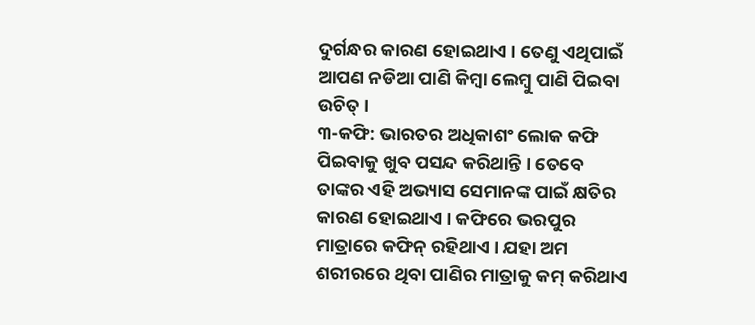ଦୁର୍ଗନ୍ଧର କାରଣ ହୋଇଥାଏ । ତେଣୁ ଏଥିପାଇଁ ଆପଣ ନଡିଆ ପାଣି କିମ୍ବା ଲେମ୍ବୁ ପାଣି ପିଇବା ଉଚିତ୍ ।
୩-କଫି: ଭାରତର ଅଧିକାଶଂ ଲୋକ କଫି ପିଇବାକୁ ଖୁବ ପସନ୍ଦ କରିଥାନ୍ତି । ତେବେ ତାଙ୍କର ଏହି ଅଭ୍ୟାସ ସେମାନଙ୍କ ପାଇଁ କ୍ଷତିର କାରଣ ହୋଇଥାଏ । କଫିରେ ଭରପୁର ମାତ୍ରାରେ କଫିନ୍ ରହିଥାଏ । ଯହା ଅମ ଶରୀରରେ ଥିବା ପାଣିର ମାତ୍ରାକୁ କମ୍ କରିଥାଏ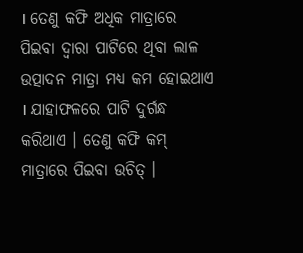। ତେଣୁ କଫି ଅଧିକ ମାତ୍ରାରେ ପିଇବା ଦ୍ୱାରା ପାଟିରେ ଥିବା ଲାଳ ଉତ୍ପାଦନ ମାତ୍ରା ମଧ୍ୟ କମ ହୋଇଥାଏ । ଯାହାଫଳରେ ପାଟି ଦୁର୍ଗନ୍ଧ କରିଥାଏ । ତେଣୁ କଫି କମ୍ ମାତ୍ରାରେ ପିଇବା ଉଚିତ୍ ।